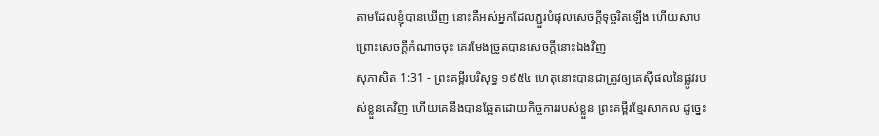តាមដែលខ្ញុំបានឃើញ នោះគឺអស់អ្នកដែលភ្ជួរបំផុលសេចក្ដីទុច្ចរិតឡើង ហើយសាបព្រោះសេចក្ដីកំណាចចុះ គេរមែងច្រូតបានសេចក្ដីនោះឯងវិញ
សុភាសិត 1:31 - ព្រះគម្ពីរបរិសុទ្ធ ១៩៥៤ ហេតុនោះបានជាត្រូវឲ្យគេស៊ីផលនៃផ្លូវរបស់ខ្លួនគេវិញ ហើយគេនឹងបានឆ្អែតដោយកិច្ចការរបស់ខ្លួន ព្រះគម្ពីរខ្មែរសាកល ដូច្នេះ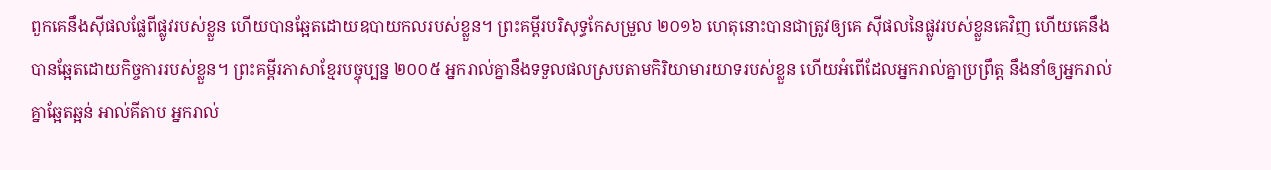ពួកគេនឹងស៊ីផលផ្លែពីផ្លូវរបស់ខ្លួន ហើយបានឆ្អែតដោយឧបាយកលរបស់ខ្លួន។ ព្រះគម្ពីរបរិសុទ្ធកែសម្រួល ២០១៦ ហេតុនោះបានជាត្រូវឲ្យគេ ស៊ីផលនៃផ្លូវរបស់ខ្លួនគេវិញ ហើយគេនឹងបានឆ្អែតដោយកិច្ចការរបស់ខ្លួន។ ព្រះគម្ពីរភាសាខ្មែរបច្ចុប្បន្ន ២០០៥ អ្នករាល់គ្នានឹងទទួលផលស្របតាមកិរិយាមារយាទរបស់ខ្លួន ហើយអំពើដែលអ្នករាល់គ្នាប្រព្រឹត្ត នឹងនាំឲ្យអ្នករាល់គ្នាឆ្អែតឆ្អន់ អាល់គីតាប អ្នករាល់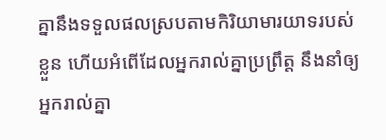គ្នានឹងទទួលផលស្របតាមកិរិយាមារយាទរបស់ខ្លួន ហើយអំពើដែលអ្នករាល់គ្នាប្រព្រឹត្ត នឹងនាំឲ្យអ្នករាល់គ្នា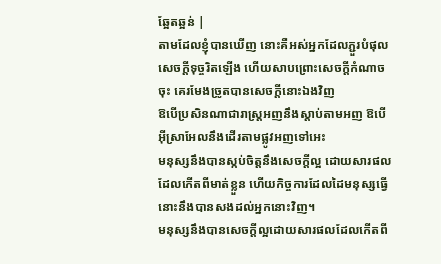ឆ្អែតឆ្អន់ |
តាមដែលខ្ញុំបានឃើញ នោះគឺអស់អ្នកដែលភ្ជួរបំផុលសេចក្ដីទុច្ចរិតឡើង ហើយសាបព្រោះសេចក្ដីកំណាចចុះ គេរមែងច្រូតបានសេចក្ដីនោះឯងវិញ
ឱបើប្រសិនណាជារាស្ត្រអញនឹងស្តាប់តាមអញ ឱបើអ៊ីស្រាអែលនឹងដើរតាមផ្លូវអញទៅអេះ
មនុស្សនឹងបានស្កប់ចិត្តនឹងសេចក្ដីល្អ ដោយសារផលដែលកើតពីមាត់ខ្លួន ហើយកិច្ចការដែលដៃមនុស្សធ្វើ នោះនឹងបានសងដល់អ្នកនោះវិញ។
មនុស្សនឹងបានសេចក្ដីល្អដោយសារផលដែលកើតពី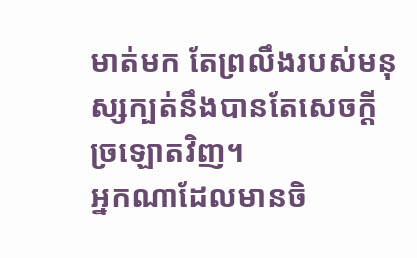មាត់មក តែព្រលឹងរបស់មនុស្សក្បត់នឹងបានតែសេចក្ដីច្រឡោតវិញ។
អ្នកណាដែលមានចិ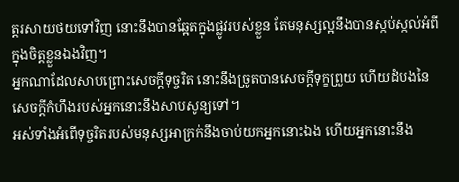ត្តរសាយថយទៅវិញ នោះនឹងបានឆ្អែតក្នុងផ្លូវរបស់ខ្លួន តែមនុស្សល្អនឹងបានស្កប់ស្កល់អំពីក្នុងចិត្តខ្លួនឯងវិញ។
អ្នកណាដែលសាបព្រោះសេចក្ដីទុច្ចរិត នោះនឹងច្រូតបានសេចក្ដីទុក្ខព្រួយ ហើយដំបងនៃសេចក្ដីកំហឹងរបស់អ្នកនោះនឹងសាបសូន្យទៅ។
អស់ទាំងអំពើទុច្ចរិតរបស់មនុស្សអាក្រក់នឹងចាប់យកអ្នកនោះឯង ហើយអ្នកនោះនឹង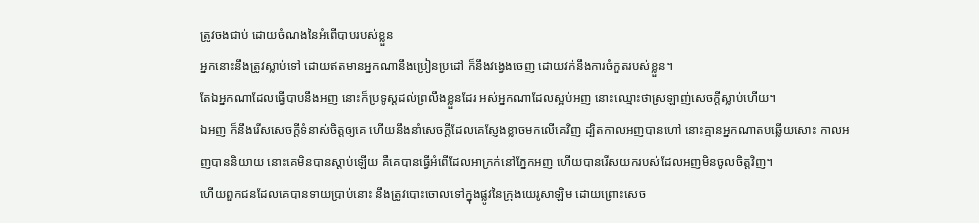ត្រូវចងជាប់ ដោយចំណងនៃអំពើបាបរបស់ខ្លួន
អ្នកនោះនឹងត្រូវស្លាប់ទៅ ដោយឥតមានអ្នកណានឹងប្រៀនប្រដៅ ក៏នឹងវង្វេងចេញ ដោយវក់នឹងការចំកួតរបស់ខ្លួន។
តែឯអ្នកណាដែលធ្វើបាបនឹងអញ នោះក៏ប្រទូស្តដល់ព្រលឹងខ្លួនដែរ អស់អ្នកណាដែលស្អប់អញ នោះឈ្មោះថាស្រឡាញ់សេចក្ដីស្លាប់ហើយ។
ឯអញ ក៏នឹងរើសសេចក្ដីទំនាស់ចិត្តឲ្យគេ ហើយនឹងនាំសេចក្ដីដែលគេស្ញែងខ្លាចមកលើគេវិញ ដ្បិតកាលអញបានហៅ នោះគ្មានអ្នកណាតបឆ្លើយសោះ កាលអញបាននិយាយ នោះគេមិនបានស្តាប់ឡើយ គឺគេបានធ្វើអំពើដែលអាក្រក់នៅភ្នែកអញ ហើយបានរើសយករបស់ដែលអញមិនចូលចិត្តវិញ។
ហើយពួកជនដែលគេបានទាយប្រាប់នោះ នឹងត្រូវបោះចោលទៅក្នុងផ្លូវនៃក្រុងយេរូសាឡិម ដោយព្រោះសេច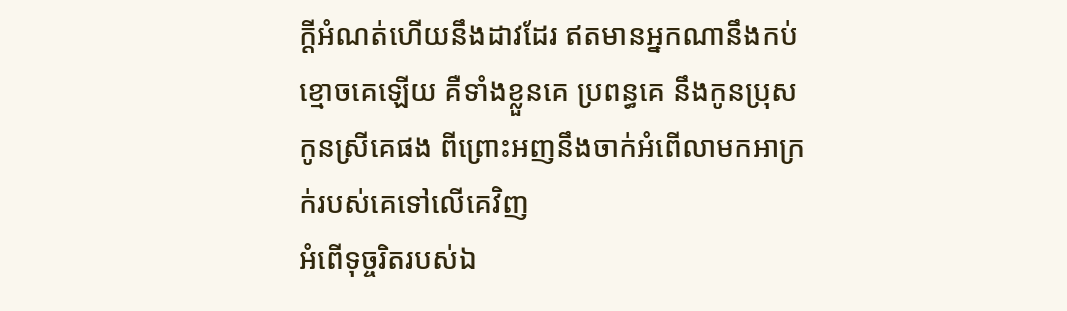ក្ដីអំណត់ហើយនឹងដាវដែរ ឥតមានអ្នកណានឹងកប់ខ្មោចគេឡើយ គឺទាំងខ្លួនគេ ប្រពន្ធគេ នឹងកូនប្រុសកូនស្រីគេផង ពីព្រោះអញនឹងចាក់អំពើលាមកអាក្រក់របស់គេទៅលើគេវិញ
អំពើទុច្ចរិតរបស់ឯ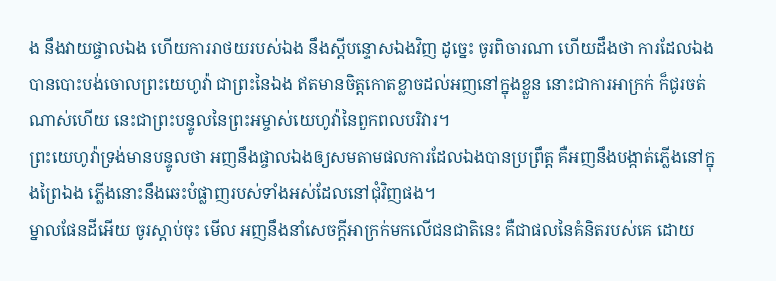ង នឹងវាយផ្ចាលឯង ហើយការរាថយរបស់ឯង នឹងស្តីបន្ទោសឯងវិញ ដូច្នេះ ចូរពិចារណា ហើយដឹងថា ការដែលឯងបានបោះបង់ចោលព្រះយេហូវ៉ា ជាព្រះនៃឯង ឥតមានចិត្តកោតខ្លាចដល់អញនៅក្នុងខ្លួន នោះជាការអាក្រក់ ក៏ជូរចត់ណាស់ហើយ នេះជាព្រះបន្ទូលនៃព្រះអម្ចាស់យេហូវ៉ានៃពួកពលបរិវារ។
ព្រះយេហូវ៉ាទ្រង់មានបន្ទូលថា អញនឹងផ្ចាលឯងឲ្យសមតាមផលការដែលឯងបានប្រព្រឹត្ត គឺអញនឹងបង្កាត់ភ្លើងនៅក្នុងព្រៃឯង ភ្លើងនោះនឹងឆេះបំផ្លាញរបស់ទាំងអស់ដែលនៅជុំវិញផង។
ម្នាលផែនដីអើយ ចូរស្តាប់ចុះ មើល អញនឹងនាំសេចក្ដីអាក្រក់មកលើជនជាតិនេះ គឺជាផលនៃគំនិតរបស់គេ ដោយ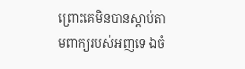ព្រោះគេមិនបានស្តាប់តាមពាក្យរបស់អញទេ ឯចំ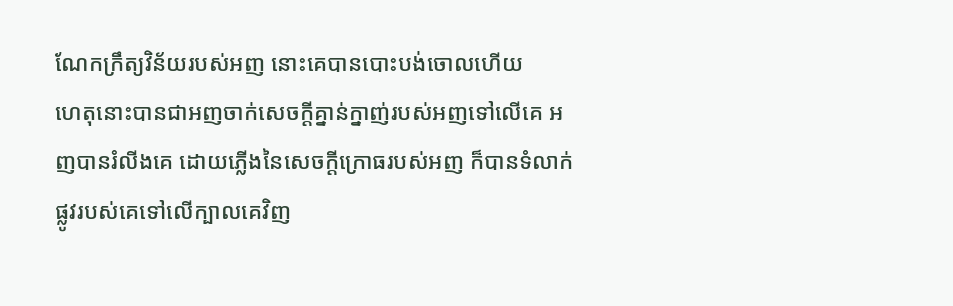ណែកក្រឹត្យវិន័យរបស់អញ នោះគេបានបោះបង់ចោលហើយ
ហេតុនោះបានជាអញចាក់សេចក្ដីគ្នាន់ក្នាញ់របស់អញទៅលើគេ អញបានរំលីងគេ ដោយភ្លើងនៃសេចក្ដីក្រោធរបស់អញ ក៏បានទំលាក់ផ្លូវរបស់គេទៅលើក្បាលគេវិញ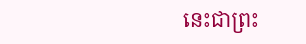នេះជាព្រះ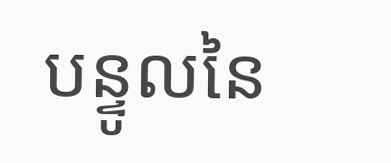បន្ទូលនៃ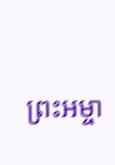ព្រះអម្ចា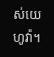ស់យេហូវ៉ា។